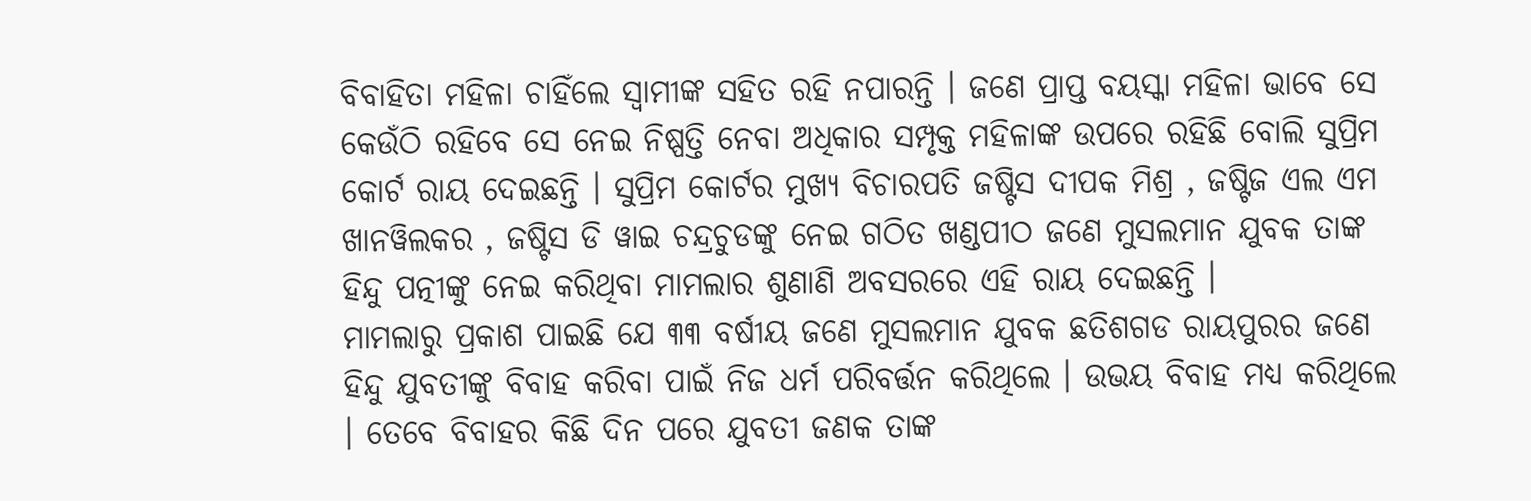ବିବାହିତା ମହିଳା ଚାହିଁଲେ ସ୍ୱାମୀଙ୍କ ସହିତ ରହି ନପାରନ୍ତି । ଜଣେ ପ୍ରାପ୍ତ ବୟସ୍କା ମହିଳା ଭାବେ ସେ କେଉଁଠି ରହିବେ ସେ ନେଇ ନିଷ୍ପତ୍ତି ନେବା ଅଧିକାର ସମ୍ପୃକ୍ତ ମହିଳାଙ୍କ ଉପରେ ରହିଛି ବୋଲି ସୁପ୍ରିମ କୋର୍ଟ ରାୟ ଦେଇଛନ୍ତି । ସୁପ୍ରିମ କୋର୍ଟର ମୁଖ୍ୟ ବିଚାରପତି ଜଷ୍ଟିସ ଦୀପକ ମିଶ୍ର , ଜଷ୍ଟିଜ ଏଲ ଏମ ଖାନୱିଲକର , ଜଷ୍ଟିସ ଡି ୱାଇ ଚନ୍ଦ୍ରଚୁଡଙ୍କୁ ନେଇ ଗଠିତ ଖଣ୍ଡପୀଠ ଜଣେ ମୁସଲମାନ ଯୁବକ ତାଙ୍କ ହିନ୍ଦୁ ପତ୍ନୀଙ୍କୁ ନେଇ କରିଥିବା ମାମଲାର ଶୁଣାଣି ଅବସରରେ ଏହି ରାୟ ଦେଇଛନ୍ତି ।
ମାମଲାରୁ ପ୍ରକାଶ ପାଇଛି ଯେ ୩୩ ବର୍ଷୀୟ ଜଣେ ମୁସଲମାନ ଯୁବକ ଛତିଶଗଡ ରାୟପୁରର ଜଣେ ହିନ୍ଦୁ ଯୁବତୀଙ୍କୁ ବିବାହ କରିବା ପାଇଁ ନିଜ ଧର୍ମ ପରିବର୍ତ୍ତନ କରିଥିଲେ । ଉଭୟ ବିବାହ ମଧ୍ୟ କରିଥିଲେ । ତେବେ ବିବାହର କିଛି ଦିନ ପରେ ଯୁବତୀ ଜଣକ ତାଙ୍କ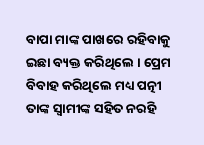ବାପା ମାଙ୍କ ପାଖରେ ରହିବାକୁ ଇଛା ବ୍ୟକ୍ତ କରିଥିଲେ । ପ୍ରେମ ବିବାହ କରିଥିଲେ ମଧ୍ୟ ପତ୍ନୀ ତାଙ୍କ ସ୍ୱାମୀଙ୍କ ସହିତ ନରହି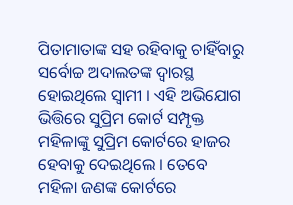ପିତାମାତାଙ୍କ ସହ ରହିବାକୁ ଚାହିଁବାରୁ ସର୍ବୋଚ୍ଚ ଅଦାଲତଙ୍କ ଦ୍ୱାରସ୍ଥ ହୋଇଥିଲେ ସ୍ୱାମୀ । ଏହି ଅଭିଯୋଗ ଭିତ୍ତିରେ ସୁପ୍ରିମ କୋର୍ଟ ସମ୍ପୃକ୍ତ ମହିଳାଙ୍କୁ ସୁପ୍ରିମ କୋର୍ଟରେ ହାଜର ହେବାକୁ ଦେଇଥିଲେ । ତେବେ ମହିଳା ଜଣଙ୍କ କୋର୍ଟରେ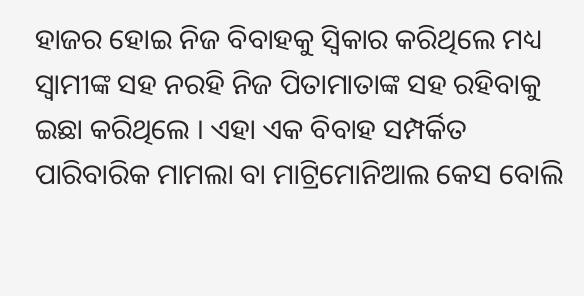ହାଜର ହୋଇ ନିଜ ବିବାହକୁ ସ୍ୱିକାର କରିଥିଲେ ମଧ୍ୟ ସ୍ୱାମୀଙ୍କ ସହ ନରହି ନିଜ ପିତାମାତାଙ୍କ ସହ ରହିବାକୁ ଇଛା କରିଥିଲେ । ଏହା ଏକ ବିବାହ ସମ୍ପର୍କିତ ପାରିବାରିକ ମାମଲା ବା ମାଟ୍ରିମୋନିଆଲ କେସ ବୋଲି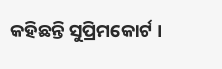କହିଛନ୍ତି ସୁପ୍ରିମକୋର୍ଟ ।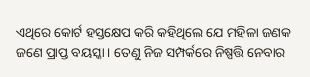ଏଥିରେ କୋର୍ଟ ହସ୍ତକ୍ଷେପ କରି କହିଥିଲେ ଯେ ମହିଳା ଜଣକ ଜଣେ ପ୍ରାପ୍ତ ବୟସ୍କା । ତେଣୁ ନିଜ ସମ୍ପର୍କରେ ନିଷ୍ପତ୍ତି ନେବାର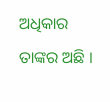ଅଧିକାର ତାଙ୍କର ଅଛି ।